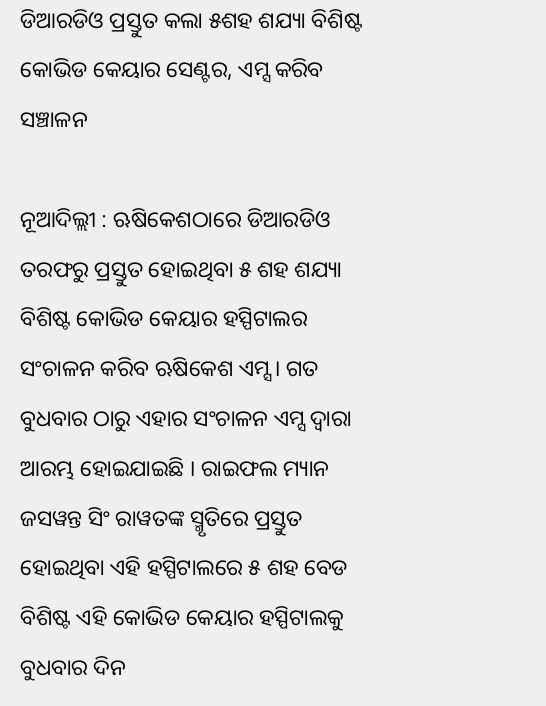ଡିଆରଡିଓ ପ୍ରସ୍ତୁତ କଲା ୫ଶହ ଶଯ୍ୟା ବିଶିଷ୍ଟ କୋଭିଡ କେୟାର ସେଣ୍ଟର, ଏମ୍ସ କରିବ ସଞ୍ଚାଳନ

ନୂଆଦିଲ୍ଲୀ : ଋଷିକେଶଠାରେ ଡିଆରଡିଓ ତରଫରୁ ପ୍ରସ୍ତୁତ ହୋଇଥିବା ୫ ଶହ ଶଯ୍ୟା ବିଶିଷ୍ଟ କୋଭିଡ କେୟାର ହସ୍ପିଟାଲର ସଂଚାଳନ କରିବ ଋଷିକେଶ ଏମ୍ସ । ଗତ ବୁଧବାର ଠାରୁ ଏହାର ସଂଚାଳନ ଏମ୍ସ ଦ୍ୱାରା ଆରମ୍ଭ ହୋଇଯାଇଛି । ରାଇଫଲ ମ୍ୟାନ ଜସୱନ୍ତ ସିଂ ରାୱତଙ୍କ ସ୍ମୃତିରେ ପ୍ରସ୍ତୁତ ହୋଇଥିବା ଏହି ହସ୍ପିଟାଲରେ ୫ ଶହ ବେଡ ବିଶିଷ୍ଟ ଏହି କୋଭିଡ କେୟାର ହସ୍ପିଟାଲକୁ ବୁଧବାର ଦିନ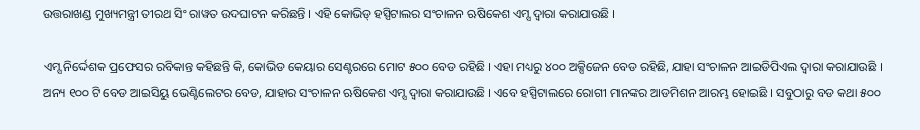ଉତ୍ତରାଖଣ୍ଡ ମୁଖ୍ୟମନ୍ତ୍ରୀ ତୀରଥ ସିଂ ରାୱତ ଉଦଘାଟନ କରିଛନ୍ତି । ଏହି କୋଭିଡ୍ ହସ୍ପିଟାଲର ସଂଚାଳନ ଋଷିକେଶ ଏମ୍ସ ଦ୍ୱାରା କରାଯାଉଛି ।

ଏମ୍ସ ନିର୍ଦ୍ଦେଶକ ପ୍ରଫେସର ରବିକାନ୍ତ କହିଛନ୍ତି କି, କୋଭିଡ କେୟାର ସେଣ୍ଟରରେ ମୋଟ ୫୦୦ ବେଡ ରହିଛି । ଏହା ମଧ୍ୟରୁ ୪୦୦ ଅକ୍ସିଜେନ ବେଡ ରହିଛି, ଯାହା ସଂଚାଳନ ଆଇଡିପିଏଲ ଦ୍ୱାରା କରାଯାଉଛି । ଅନ୍ୟ ୧୦୦ ଟି ବେଡ ଆଇସିୟୁ ଭେଣ୍ଟିଲେଟର ବେଡ, ଯାହାର ସଂଚାଳନ ଋଷିକେଶ ଏମ୍ସ ଦ୍ୱାରା କରାଯାଉଛି । ଏବେ ହସ୍ପିଟାଲରେ ରୋଗୀ ମାନଙ୍କର ଆଡମିଶନ ଆରମ୍ଭ ହୋଇଛି । ସବୁଠାରୁ ବଡ କଥା ୫୦୦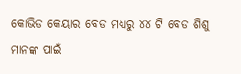କୋଭିଡ କେୟାର ବେଡ ମଧ୍ୟରୁ ୪୪ ଟି ବେଡ ଶିଶୁ ମାନଙ୍କ ପାଇଁ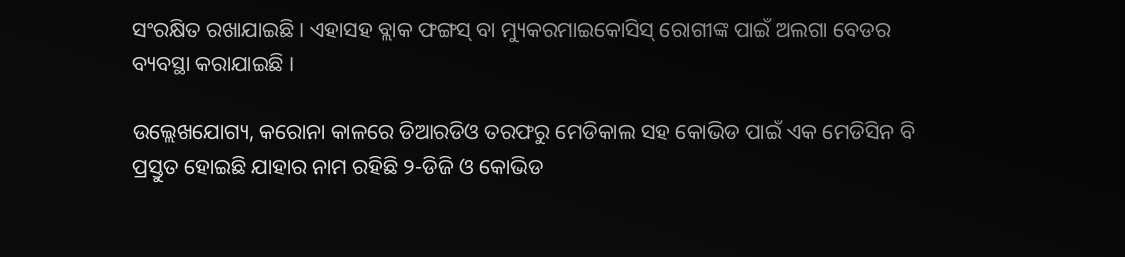ସଂରକ୍ଷିତ ରଖାଯାଇଛି । ଏହାସହ ବ୍ଲାକ ଫଙ୍ଗସ୍ ବା ମ୍ୟୁକରମାଇକୋସିସ୍ ରୋଗୀଙ୍କ ପାଇଁ ଅଲଗା ବେଡର ବ୍ୟବସ୍ଥା କରାଯାଇଛି ।

ଉଲ୍ଲେଖଯୋଗ୍ୟ, କରୋନା କାଳରେ ଡିଆରଡିଓ ତରଫରୁ ମେଡିକାଲ ସହ କୋଭିଡ ପାଇଁ ଏକ ମେଡିସିନ ବି ପ୍ରସ୍ତୁତ ହୋଇଛି ଯାହାର ନାମ ରହିଛି ୨-ଡିଜି ଓ କୋଭିଡ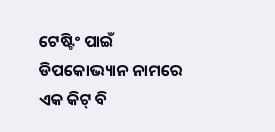ଟେଷ୍ଟିଂ ପାଇଁ ଡିପକୋଭ୍ୟାନ ନାମରେ ଏକ କିଟ୍ ବି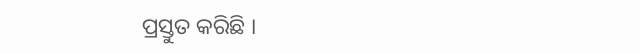ପ୍ରସ୍ତୁତ କରିଛି ।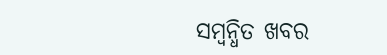ସମ୍ବନ୍ଧିତ ଖବର